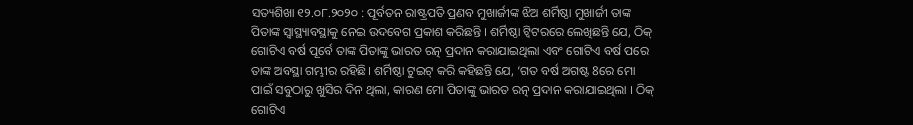ସତ୍ୟଶିଖା ୧୨.୦୮.୨୦୨୦ : ପୂର୍ବତନ ରାଷ୍ଟ୍ରପତି ପ୍ରଣବ ମୁଖାର୍ଜୀଙ୍କ ଝିଅ ଶର୍ମିଷ୍ଠା ମୁଖାର୍ଜୀ ତାଙ୍କ ପିତାଙ୍କ ସ୍ଵାସ୍ଥ୍ୟାବସ୍ଥାକୁ ନେଇ ଉଦବେଗ ପ୍ରକାଶ କରିଛନ୍ତି । ଶର୍ମିଷ୍ଠା ଟ୍ୱିଟରରେ ଲେଖିଛନ୍ତି ଯେ, ଠିକ୍ ଗୋଟିଏ ବର୍ଷ ପୂର୍ବେ ତାଙ୍କ ପିତାଙ୍କୁ ଭାରତ ରତ୍ନ ପ୍ରଦାନ କରାଯାଇଥିଲା ଏବଂ ଗୋଟିଏ ବର୍ଷ ପରେ ତାଙ୍କ ଅବସ୍ଥା ଗମ୍ଭୀର ରହିଛି। ଶର୍ମିଷ୍ଠା ଟୁଇଟ୍ କରି କହିଛନ୍ତି ଯେ, ‘ଗତ ବର୍ଷ ଅଗଷ୍ଟ 8ରେ ମୋ ପାଇଁ ସବୁଠାରୁ ଖୁସିର ଦିନ ଥିଲା, କାରଣ ମୋ ପିତାଙ୍କୁ ଭାରତ ରତ୍ନ ପ୍ରଦାନ କରାଯାଇଥିଲା । ଠିକ୍ ଗୋଟିଏ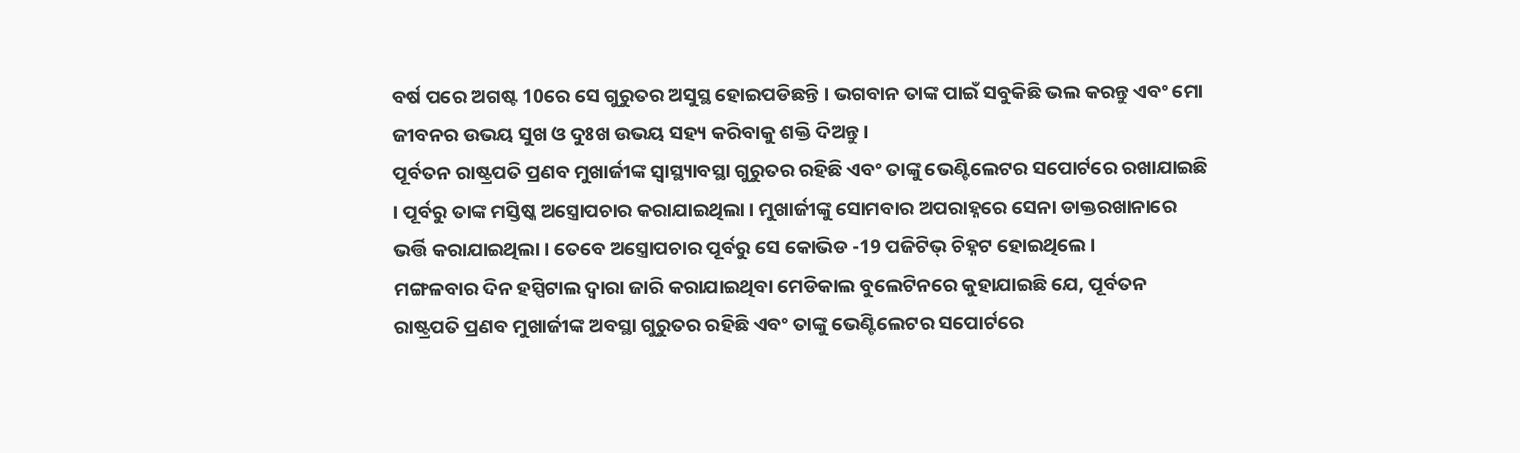ବର୍ଷ ପରେ ଅଗଷ୍ଟ 10ରେ ସେ ଗୁରୁତର ଅସୁସ୍ଥ ହୋଇପଡିଛନ୍ତି । ଭଗବାନ ତାଙ୍କ ପାଇଁ ସବୁକିଛି ଭଲ କରନ୍ତୁ ଏବଂ ମୋ ଜୀବନର ଉଭୟ ସୁଖ ଓ ଦୁଃଖ ଉଭୟ ସହ୍ୟ କରିବାକୁ ଶକ୍ତି ଦିଅନ୍ତୁ ।
ପୂର୍ବତନ ରାଷ୍ଟ୍ରପତି ପ୍ରଣବ ମୁଖାର୍ଜୀଙ୍କ ସ୍ଵାସ୍ଥ୍ୟାବସ୍ଥା ଗୁରୁତର ରହିଛି ଏବଂ ତାଙ୍କୁ ଭେଣ୍ଟିଲେଟର ସପୋର୍ଟରେ ରଖାଯାଇଛି । ପୂର୍ବରୁ ତାଙ୍କ ମସ୍ତିଷ୍କ ଅସ୍ତ୍ରୋପଚାର କରାଯାଇଥିଲା । ମୁଖାର୍ଜୀଙ୍କୁ ସୋମବାର ଅପରାହ୍ନରେ ସେନା ଡାକ୍ତରଖାନାରେ ଭର୍ତ୍ତି କରାଯାଇଥିଲା । ତେବେ ଅସ୍ତ୍ରୋପଚାର ପୂର୍ବରୁ ସେ କୋଭିଡ -19 ପଜିଟିଭ୍ ଚିହ୍ନଟ ହୋଇଥିଲେ ।
ମଙ୍ଗଳବାର ଦିନ ହସ୍ପିଟାଲ ଦ୍ଵାରା ଜାରି କରାଯାଇଥିବା ମେଡିକାଲ ବୁଲେଟିନରେ କୁହାଯାଇଛି ଯେ, ପୂର୍ବତନ ରାଷ୍ଟ୍ରପତି ପ୍ରଣବ ମୁଖାର୍ଜୀଙ୍କ ଅବସ୍ଥା ଗୁରୁତର ରହିଛି ଏବଂ ତାଙ୍କୁ ଭେଣ୍ଟିଲେଟର ସପୋର୍ଟରେ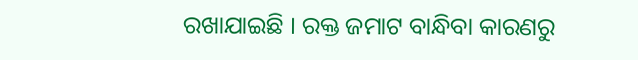ରଖାଯାଇଛି । ରକ୍ତ ଜମାଟ ବାନ୍ଧିବା କାରଣରୁ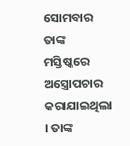ସୋମବାର ତାଙ୍କ ମସ୍ତିଷ୍କରେ ଅସ୍ତ୍ରୋପଚାର କରାଯାଇଥିଲା । ତାଙ୍କ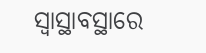ସ୍ଵାସ୍ଥାବସ୍ଥାରେ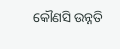କୌଣସି ଉନ୍ନତି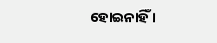ହୋଇନାହିଁ ।